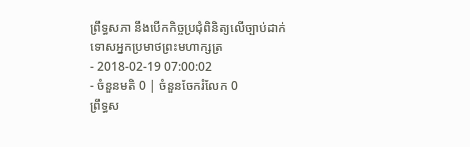ព្រឹទ្ធសភា នឹងបើកកិច្ចប្រជុំពិនិត្យលើច្បាប់ដាក់ទោសអ្នកប្រមាថព្រះមហាក្សត្រ
- 2018-02-19 07:00:02
- ចំនួនមតិ 0 | ចំនួនចែករំលែក 0
ព្រឹទ្ធស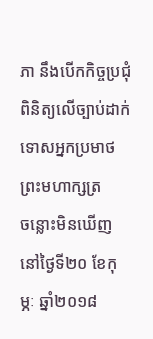ភា នឹងបើកកិច្ចប្រជុំពិនិត្យលើច្បាប់ដាក់ទោសអ្នកប្រមាថព្រះមហាក្សត្រ
ចន្លោះមិនឃើញ
នៅថ្ងៃទី២០ ខែកុម្ភៈ ឆ្នាំ២០១៨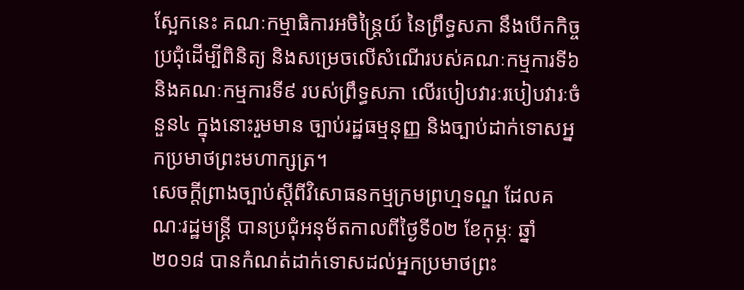ស្អែកនេះ គណៈកម្មាធិការអចិន្ត្រៃយ៍ នៃព្រឹទ្ធសភា នឹងបើកកិច្ចប្រជុំដើម្បីពិនិត្យ និងសម្រេចលើសំណើរបស់គណៈកម្មការទី៦ និងគណៈកម្មការទី៩ របស់ព្រឹទ្ធសភា លើរបៀបវារៈរបៀបវារៈចំនួន៤ ក្នុងនោះរួមមាន ច្បាប់រដ្ឋធម្មនុញ្ញ និងច្បាប់ដាក់ទោសអ្នកប្រមាថព្រះមហាក្សត្រ។
សេចក្តីព្រាងច្បាប់ស្តីពីវិសោធនកម្មក្រមព្រហ្មទណ្ឌ ដែលគណៈរដ្ឋមន្ត្រី បានប្រជុំអនុម័តកាលពីថ្ងៃទី០២ ខែកុម្ភៈ ឆ្នាំ២០១៨ បានកំណត់ដាក់ទោសដល់អ្នកប្រមាថព្រះ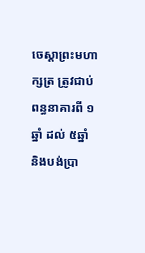ចេស្តាព្រះមហាក្សត្រ ត្រូវជាប់ពន្ធនាគារពី ១ឆ្នាំ ដល់ ៥ឆ្នាំ និងបង់ប្រា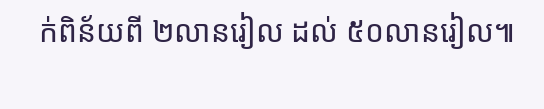ក់ពិន័យពី ២លានរៀល ដល់ ៥០លានរៀល៕